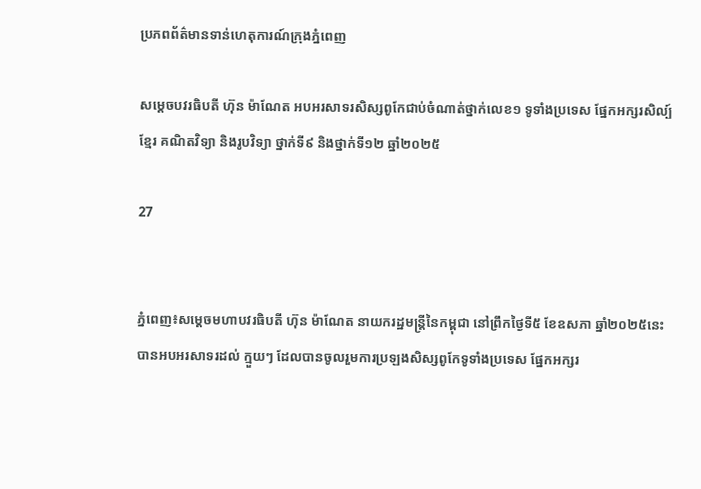ប្រភពព័ត៌មានទាន់ហេតុការណ៍ក្រុងភ្នំពេញ

សម្តេចបវរធិបតី ហ៊ុន ម៉ាណែត អបអរសាទរសិស្សពូកែជាប់ចំណាត់ថ្នាក់លេខ១ ទូទាំងប្រទេស ផ្នែកអក្សរសិល្ប៍ខ្មែរ គណិតវិទ្យា និងរូបវិទ្យា ថ្នាក់ទី៩ និងថ្នាក់ទី១២ ឆ្នាំ២០២៥

27


ភ្នំពេញ៖សម្តេចមហាបវរធិបតី ហ៊ុន ម៉ាណែត នាយករដ្ឋមន្ត្រីនៃកម្ពុជា នៅព្រឹកថ្ងៃទី៥ ខែឧសភា ឆ្នាំ២០២៥នេះ បានអបអរសាទរដល់ ក្មួយៗ ដែលបានចូលរួមការប្រឡងសិស្សពូកែទូទាំងប្រទេស ផ្នែកអក្សរ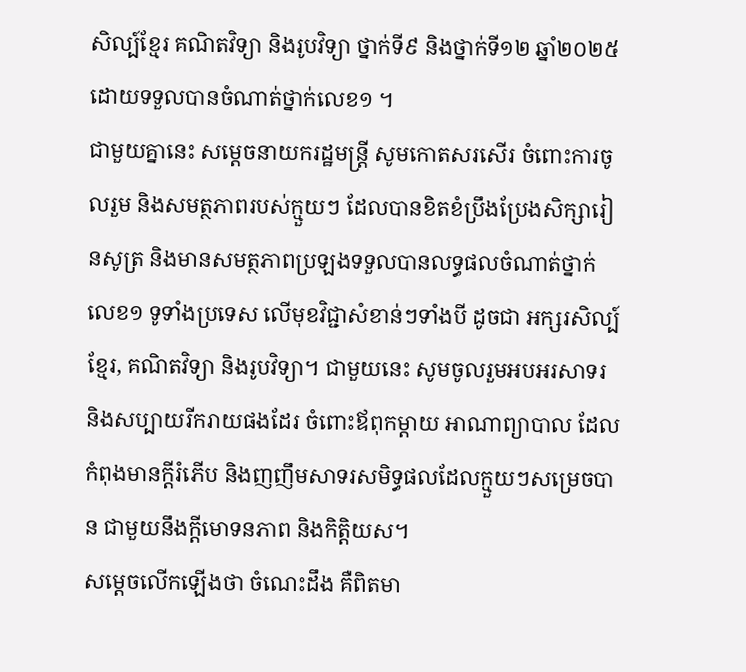សិល្ប៍ខ្មែរ គណិតវិទ្យា និងរូបវិទ្យា ថ្នាក់ទី៩ និងថ្នាក់ទី១២ ឆ្នាំ២០២៥ ដោយទទួលបានចំណាត់ថ្នាក់លេខ១ ។
ជាមួយគ្នានេះ សម្តេចនាយករដ្ឋមន្ត្រី សូមកោតសរសើរ ចំពោះការចូលរួម និងសមត្ថភាពរបស់ក្មួយៗ ដែលបានខិតខំប្រឹងប្រែងសិក្សារៀនសូត្រ និងមានសមត្ថភាពប្រឡងទទួលបានលទ្ធផលចំណាត់ថ្នាក់លេខ១ ទូទាំងប្រទេស លើមុខវិជ្ជាសំខាន់ៗទាំងបី ដូចជា អក្សរសិល្ប៍ ខ្មែរ, គណិតវិទ្យា និងរូបវិទ្យា។ ជាមួយនេះ សូមចូលរួមអបអរសាទរ និងសប្បាយរីករាយផងដែរ ចំពោះឪពុកម្តាយ អាណាព្យាបាល ដែលកំពុងមានក្តីរំភើប និងញញឹមសាទរសមិទ្ធផលដែលក្មួយៗសម្រេចបាន ជាមួយនឹងក្តីមោទនភាព និងកិត្តិយស។
សម្តេចលើកឡើងថា ចំណេះដឹង គឺពិតមា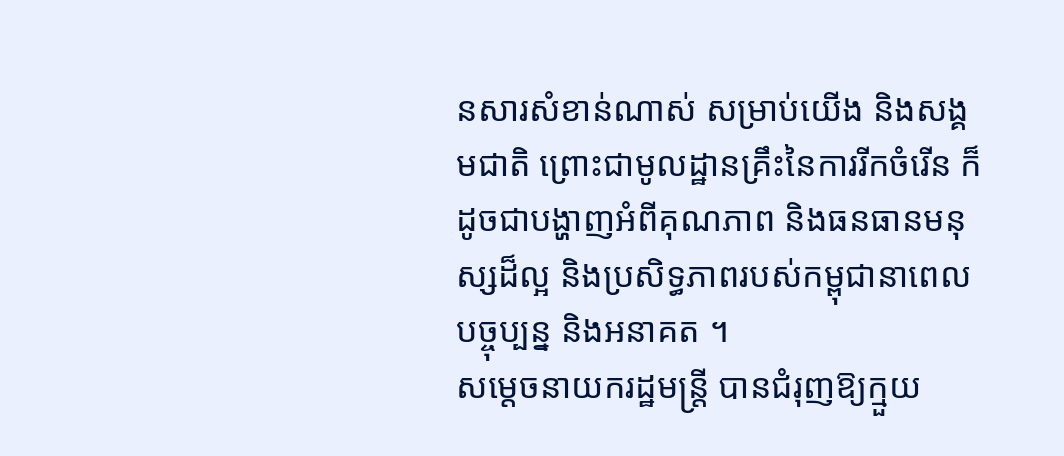នសារសំខាន់ណាស់ សម្រាប់យើង និងសង្គមជាតិ ព្រោះជាមូលដ្ឋានគ្រឹះនៃការរីកចំរើន ក៏ដូចជាបង្ហាញអំពីគុណភាព និងធនធានមនុស្សដ៏ល្អ និងប្រសិទ្ធភាពរបស់កម្ពុជានាពេលបច្ចុប្បន្ន និងអនាគត ។
សម្តេចនាយករដ្ឋមន្ត្រី បានជំរុញឱ្យក្មួយ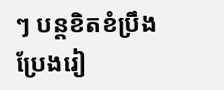ៗ បន្តខិតខំប្រឹងប្រែងរៀ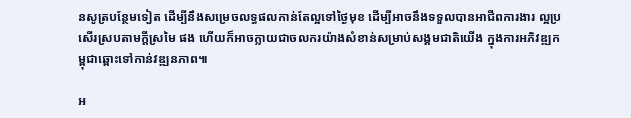នសូត្របន្ថែមទៀត ដើម្បីនឹងសម្រេចលទ្ធផលកាន់តែល្អទៅថ្ងៃមុខ ដើម្បីអាចនឹងទទួលបានអាជីពការងារ ល្អប្រសើរស្របតាមក្តីស្រមៃ ផង ហើយក៏អាចក្លាយជាចលករយ៉ាងសំខាន់សម្រាប់សង្គមជាតិយើង ក្នុងការអភិវឌ្ឍកម្ពុជាឆ្ពោះទៅកាន់វឌ្ឍនភាព៕

អ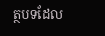ត្ថបទដែល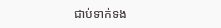ជាប់ទាក់ទង